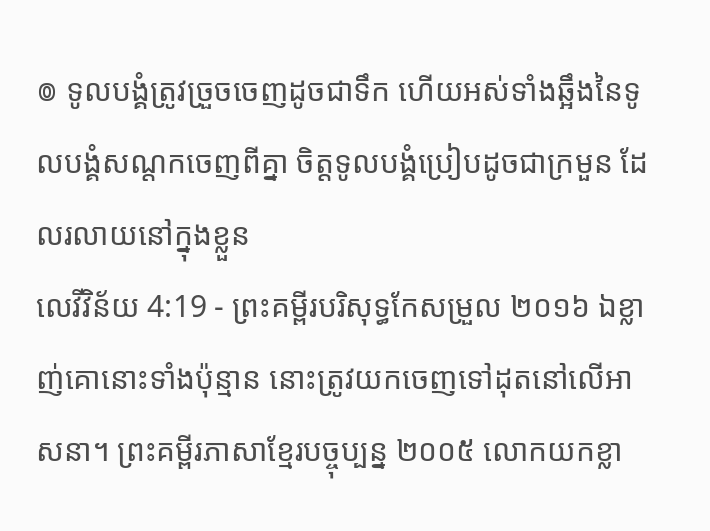៙ ទូលបង្គំត្រូវច្រួចចេញដូចជាទឹក ហើយអស់ទាំងឆ្អឹងនៃទូលបង្គំសណ្តកចេញពីគ្នា ចិត្តទូលបង្គំប្រៀបដូចជាក្រមួន ដែលរលាយនៅក្នុងខ្លួន
លេវីវិន័យ 4:19 - ព្រះគម្ពីរបរិសុទ្ធកែសម្រួល ២០១៦ ឯខ្លាញ់គោនោះទាំងប៉ុន្មាន នោះត្រូវយកចេញទៅដុតនៅលើអាសនា។ ព្រះគម្ពីរភាសាខ្មែរបច្ចុប្បន្ន ២០០៥ លោកយកខ្លា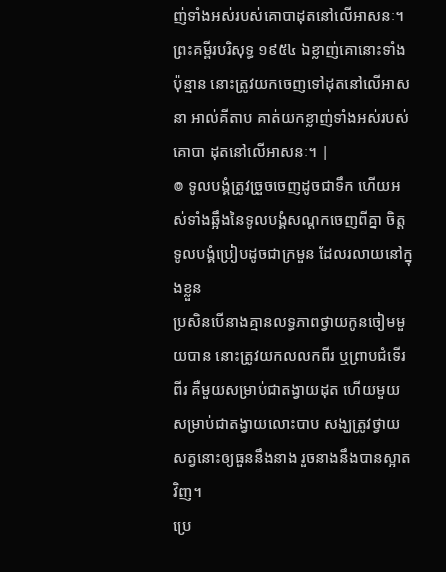ញ់ទាំងអស់របស់គោបាដុតនៅលើអាសនៈ។ ព្រះគម្ពីរបរិសុទ្ធ ១៩៥៤ ឯខ្លាញ់គោនោះទាំងប៉ុន្មាន នោះត្រូវយកចេញទៅដុតនៅលើអាសនា អាល់គីតាប គាត់យកខ្លាញ់ទាំងអស់របស់គោបា ដុតនៅលើអាសនៈ។ |
៙ ទូលបង្គំត្រូវច្រួចចេញដូចជាទឹក ហើយអស់ទាំងឆ្អឹងនៃទូលបង្គំសណ្តកចេញពីគ្នា ចិត្តទូលបង្គំប្រៀបដូចជាក្រមួន ដែលរលាយនៅក្នុងខ្លួន
ប្រសិនបើនាងគ្មានលទ្ធភាពថ្វាយកូនចៀមមួយបាន នោះត្រូវយកលលកពីរ ឬព្រាបជំទើរពីរ គឺមួយសម្រាប់ជាតង្វាយដុត ហើយមួយសម្រាប់ជាតង្វាយលោះបាប សង្ឃត្រូវថ្វាយសត្វនោះឲ្យធួននឹងនាង រួចនាងនឹងបានស្អាតវិញ។
ប្រេ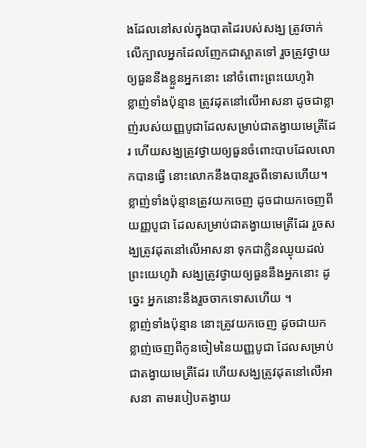ងដែលនៅសល់ក្នុងបាតដៃរបស់សង្ឃ ត្រូវចាក់លើក្បាលអ្នកដែលញែកជាស្អាតទៅ រួចត្រូវថ្វាយឲ្យធួននឹងខ្លួនអ្នកនោះ នៅចំពោះព្រះយេហូវ៉ា
ខ្លាញ់ទាំងប៉ុន្មាន ត្រូវដុតនៅលើអាសនា ដូចជាខ្លាញ់របស់យញ្ញបូជាដែលសម្រាប់ជាតង្វាយមេត្រីដែរ ហើយសង្ឃត្រូវថ្វាយឲ្យធួនចំពោះបាបដែលលោកបានធ្វើ នោះលោកនឹងបានរួចពីទោសហើយ។
ខ្លាញ់ទាំងប៉ុន្មានត្រូវយកចេញ ដូចជាយកចេញពីយញ្ញបូជា ដែលសម្រាប់ជាតង្វាយមេត្រីដែរ រួចសង្ឃត្រូវដុតនៅលើអាសនា ទុកជាក្លិនឈ្ងុយដល់ព្រះយេហូវ៉ា សង្ឃត្រូវថ្វាយឲ្យធួននឹងអ្នកនោះ ដូច្នេះ អ្នកនោះនឹងរួចចាកទោសហើយ ។
ខ្លាញ់ទាំងប៉ុន្មាន នោះត្រូវយកចេញ ដូចជាយកខ្លាញ់ចេញពីកូនចៀមនៃយញ្ញបូជា ដែលសម្រាប់ជាតង្វាយមេត្រីដែរ ហើយសង្ឃត្រូវដុតនៅលើអាសនា តាមរបៀបតង្វាយ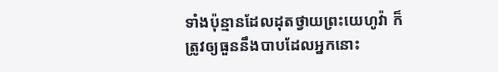ទាំងប៉ុន្មានដែលដុតថ្វាយព្រះយេហូវ៉ា ក៏ត្រូវឲ្យធួននឹងបាបដែលអ្នកនោះ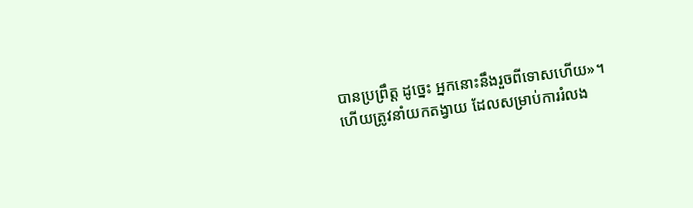បានប្រព្រឹត្ត ដូច្នេះ អ្នកនោះនឹងរួចពីទោសហើយ»។
ហើយត្រូវនាំយកតង្វាយ ដែលសម្រាប់ការរំលង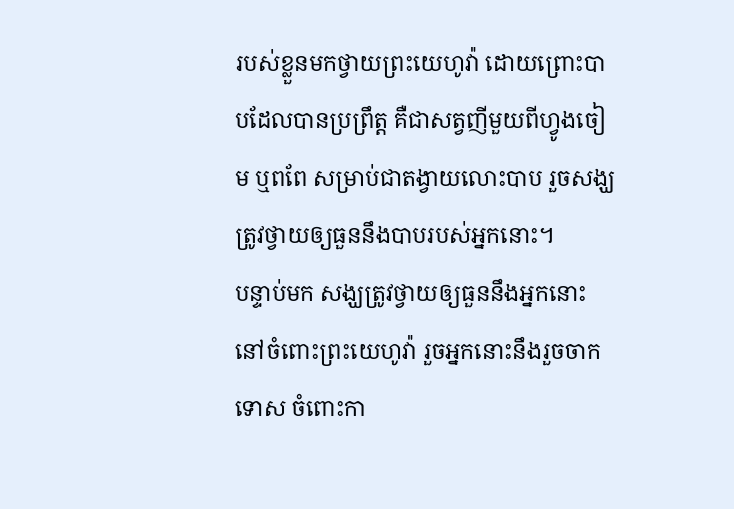របស់ខ្លួនមកថ្វាយព្រះយេហូវ៉ា ដោយព្រោះបាបដែលបានប្រព្រឹត្ត គឺជាសត្វញីមួយពីហ្វូងចៀម ឬពពែ សម្រាប់ជាតង្វាយលោះបាប រួចសង្ឃត្រូវថ្វាយឲ្យធួននឹងបាបរបស់អ្នកនោះ។
បន្ទាប់មក សង្ឃត្រូវថ្វាយឲ្យធួននឹងអ្នកនោះនៅចំពោះព្រះយេហូវ៉ា រួចអ្នកនោះនឹងរួចចាកទោស ចំពោះកា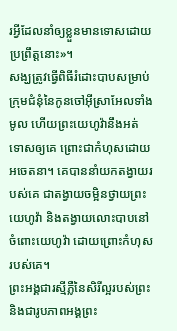រអ្វីដែលនាំឲ្យខ្លួនមានទោសដោយប្រព្រឹត្តនោះ»។
សង្ឃត្រូវធ្វើពិធីរំដោះបាបសម្រាប់ក្រុមជំនុំនៃកូនចៅអ៊ីស្រាអែលទាំងមូល ហើយព្រះយេហូវ៉ានឹងអត់ទោសឲ្យគេ ព្រោះជាកំហុសដោយអចេតនា។ គេបាននាំយកតង្វាយរបស់គេ ជាតង្វាយចម្អិនថ្វាយព្រះយេហូវ៉ា និងតង្វាយលោះបាបនៅចំពោះយេហូវ៉ា ដោយព្រោះកំហុសរបស់គេ។
ព្រះអង្គជារស្មីភ្លឺនៃសិរីល្អរបស់ព្រះ និងជារូបភាពអង្គព្រះ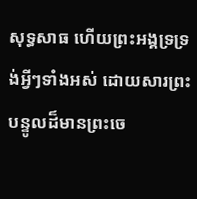សុទ្ធសាធ ហើយព្រះអង្គទ្រទ្រង់អ្វីៗទាំងអស់ ដោយសារព្រះបន្ទូលដ៏មានព្រះចេ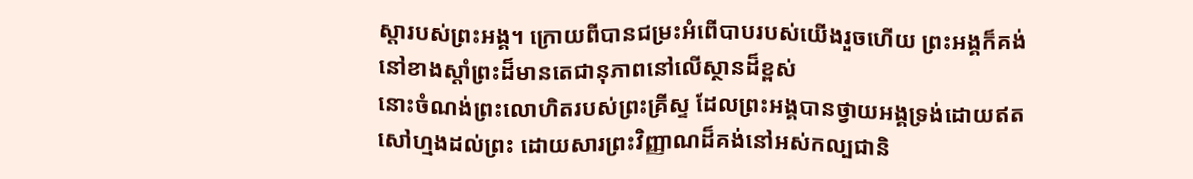ស្តារបស់ព្រះអង្គ។ ក្រោយពីបានជម្រះអំពើបាបរបស់យើងរួចហើយ ព្រះអង្គក៏គង់នៅខាងស្តាំព្រះដ៏មានតេជានុភាពនៅលើស្ថានដ៏ខ្ពស់
នោះចំណង់ព្រះលោហិតរបស់ព្រះគ្រីស្ទ ដែលព្រះអង្គបានថ្វាយអង្គទ្រង់ដោយឥតសៅហ្មងដល់ព្រះ ដោយសារព្រះវិញ្ញាណដ៏គង់នៅអស់កល្បជានិ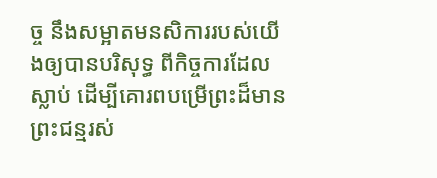ច្ច នឹងសម្អាតមនសិការរបស់យើងឲ្យបានបរិសុទ្ធ ពីកិច្ចការដែលស្លាប់ ដើម្បីគោរពបម្រើព្រះដ៏មានព្រះជន្មរស់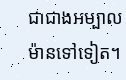ជាជាងអម្បាលម៉ានទៅទៀត។